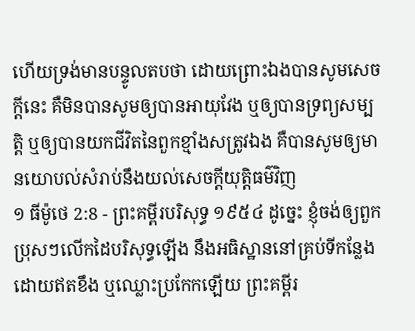ហើយទ្រង់មានបន្ទូលតបថា ដោយព្រោះឯងបានសូមសេចក្ដីនេះ គឺមិនបានសូមឲ្យបានអាយុវែង ឬឲ្យបានទ្រព្យសម្បត្តិ ឬឲ្យបានយកជីវិតនៃពួកខ្មាំងសត្រូវឯង គឺបានសូមឲ្យមានយោបល់សំរាប់នឹងយល់សេចក្ដីយុត្តិធម៌វិញ
១ ធីម៉ូថេ 2:8 - ព្រះគម្ពីរបរិសុទ្ធ ១៩៥៤ ដូច្នេះ ខ្ញុំចង់ឲ្យពួកប្រុសៗលើកដៃបរិសុទ្ធឡើង នឹងអធិស្ឋាននៅគ្រប់ទីកន្លែង ដោយឥតខឹង ឬឈ្លោះប្រកែកឡើយ ព្រះគម្ពីរ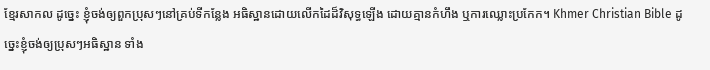ខ្មែរសាកល ដូច្នេះ ខ្ញុំចង់ឲ្យពួកប្រុសៗនៅគ្រប់ទីកន្លែង អធិស្ឋានដោយលើកដៃដ៏វិសុទ្ធឡើង ដោយគ្មានកំហឹង ឬការឈ្លោះប្រកែក។ Khmer Christian Bible ដូច្នេះខ្ញុំចង់ឲ្យប្រុសៗអធិស្ឋាន ទាំង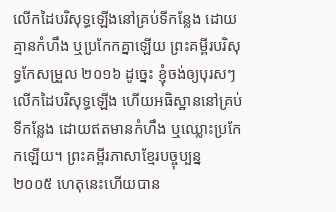លើកដៃបរិសុទ្ធឡើងនៅគ្រប់ទីកន្លែង ដោយគ្មានកំហឹង ឬប្រកែកគ្នាឡើយ ព្រះគម្ពីរបរិសុទ្ធកែសម្រួល ២០១៦ ដូច្នេះ ខ្ញុំចង់ឲ្យបុរសៗលើកដៃបរិសុទ្ធឡើង ហើយអធិស្ឋាននៅគ្រប់ទីកន្លែង ដោយឥតមានកំហឹង ឬឈ្លោះប្រកែកឡើយ។ ព្រះគម្ពីរភាសាខ្មែរបច្ចុប្បន្ន ២០០៥ ហេតុនេះហើយបាន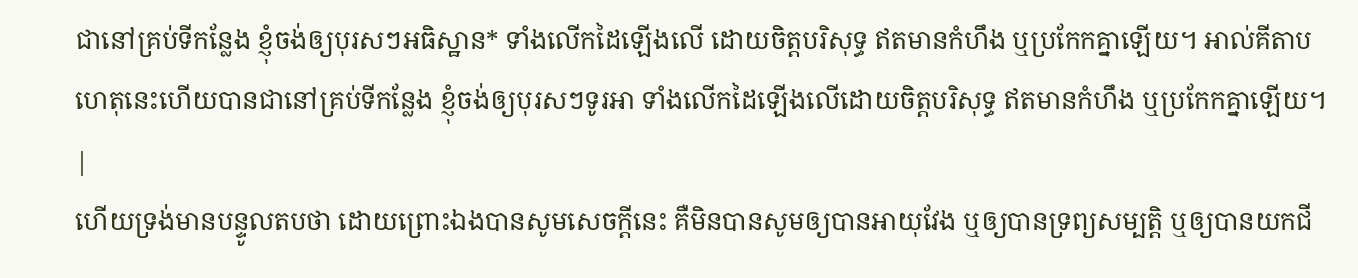ជានៅគ្រប់ទីកន្លែង ខ្ញុំចង់ឲ្យបុរសៗអធិស្ឋាន* ទាំងលើកដៃឡើងលើ ដោយចិត្តបរិសុទ្ធ ឥតមានកំហឹង ឬប្រកែកគ្នាឡើយ។ អាល់គីតាប ហេតុនេះហើយបានជានៅគ្រប់ទីកន្លែង ខ្ញុំចង់ឲ្យបុរសៗទូរអា ទាំងលើកដៃឡើងលើដោយចិត្ដបរិសុទ្ធ ឥតមានកំហឹង ឬប្រកែកគ្នាឡើយ។ |
ហើយទ្រង់មានបន្ទូលតបថា ដោយព្រោះឯងបានសូមសេចក្ដីនេះ គឺមិនបានសូមឲ្យបានអាយុវែង ឬឲ្យបានទ្រព្យសម្បត្តិ ឬឲ្យបានយកជី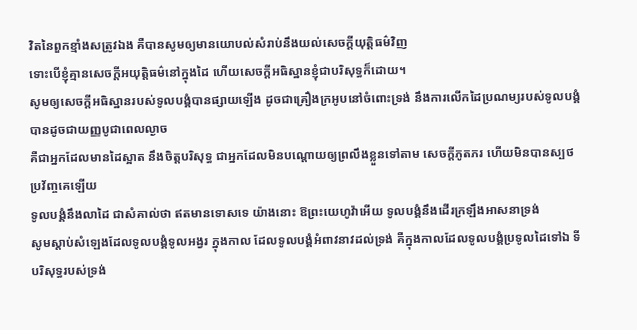វិតនៃពួកខ្មាំងសត្រូវឯង គឺបានសូមឲ្យមានយោបល់សំរាប់នឹងយល់សេចក្ដីយុត្តិធម៌វិញ
ទោះបើខ្ញុំគ្មានសេចក្ដីអយុត្តិធម៌នៅក្នុងដៃ ហើយសេចក្ដីអធិស្ឋានខ្ញុំជាបរិសុទ្ធក៏ដោយ។
សូមឲ្យសេចក្ដីអធិស្ឋានរបស់ទូលបង្គំបានផ្សាយឡើង ដូចជាគ្រឿងក្រអូបនៅចំពោះទ្រង់ នឹងការលើកដៃប្រណម្យរបស់ទូលបង្គំ បានដូចជាយញ្ញបូជាពេលល្ងាច
គឺជាអ្នកដែលមានដៃស្អាត នឹងចិត្តបរិសុទ្ធ ជាអ្នកដែលមិនបណ្តោយឲ្យព្រលឹងខ្លួនទៅតាម សេចក្ដីភូតភរ ហើយមិនបានស្បថប្រវ័ញ្ចគេឡើយ
ទូលបង្គំនឹងលាដៃ ជាសំគាល់ថា ឥតមានទោសទេ យ៉ាងនោះ ឱព្រះយេហូវ៉ាអើយ ទូលបង្គំនឹងដើរក្រឡឹងអាសនាទ្រង់
សូមស្តាប់សំឡេងដែលទូលបង្គំទូលអង្វរ ក្នុងកាល ដែលទូលបង្គំអំពាវនាវដល់ទ្រង់ គឺក្នុងកាលដែលទូលបង្គំប្រទូលដៃទៅឯ ទីបរិសុទ្ធរបស់ទ្រង់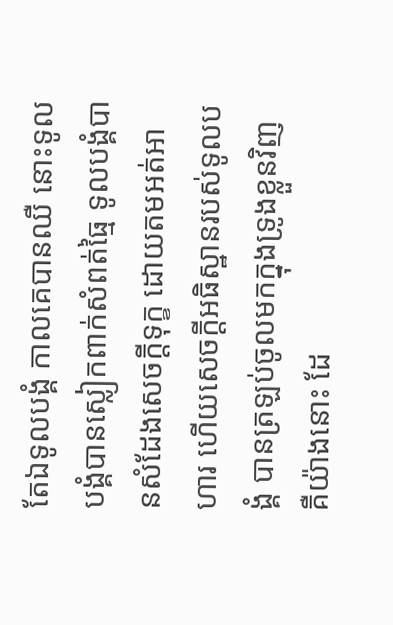តែឯទូលបង្គំ កាលគេបានឈឺ នោះទូលបង្គំបានស្លៀកពាក់សំពត់ធ្មៃ ទូលបង្គំបានសំដែងសេចក្ដីទុក្ខ ដោយតមអត់អាហារ ហើយសេចក្ដីអធិស្ឋានរបស់ទូលបង្គំ បានត្រឡប់ចូលមកក្នុងទ្រូងខ្លួនវិញ
គឺយ៉ាងនោះ ដែ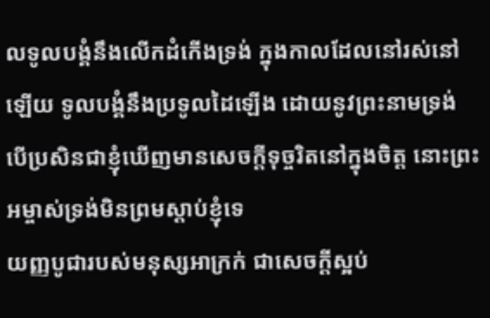លទូលបង្គំនឹងលើកដំកើងទ្រង់ ក្នុងកាលដែលនៅរស់នៅឡើយ ទូលបង្គំនឹងប្រទូលដៃឡើង ដោយនូវព្រះនាមទ្រង់
បើប្រសិនជាខ្ញុំឃើញមានសេចក្ដីទុច្ចរិតនៅក្នុងចិត្ត នោះព្រះអម្ចាស់ទ្រង់មិនព្រមស្តាប់ខ្ញុំទេ
យញ្ញបូជារបស់មនុស្សអាក្រក់ ជាសេចក្ដីស្អប់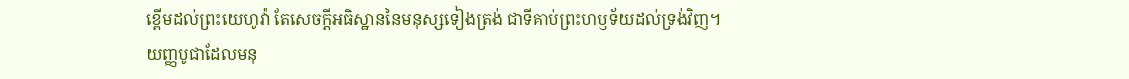ខ្ពើមដល់ព្រះយេហូវ៉ា តែសេចក្ដីអធិស្ឋាននៃមនុស្សទៀងត្រង់ ជាទីគាប់ព្រះហឫទ័យដល់ទ្រង់វិញ។
យញ្ញបូជាដែលមនុ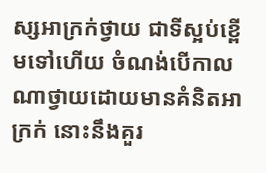ស្សអាក្រក់ថ្វាយ ជាទីស្អប់ខ្ពើមទៅហើយ ចំណង់បើកាលណាថ្វាយដោយមានគំនិតអាក្រក់ នោះនឹងគួរ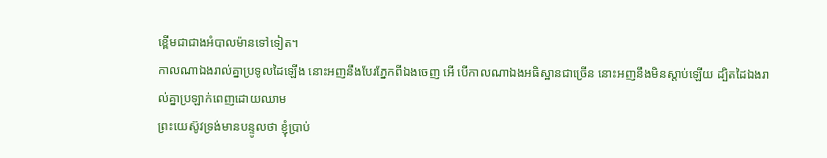ខ្ពើមជាជាងអំបាលម៉ានទៅទៀត។
កាលណាឯងរាល់គ្នាប្រទូលដៃឡើង នោះអញនឹងបែរភ្នែកពីឯងចេញ អើ បើកាលណាឯងអធិស្ឋានជាច្រើន នោះអញនឹងមិនស្តាប់ឡើយ ដ្បិតដៃឯងរាល់គ្នាប្រឡាក់ពេញដោយឈាម
ព្រះយេស៊ូវទ្រង់មានបន្ទូលថា ខ្ញុំប្រាប់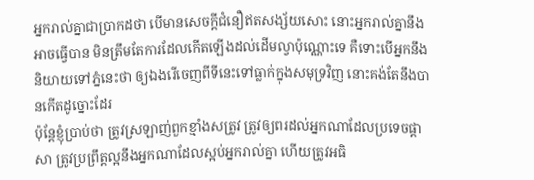អ្នករាល់គ្នាជាប្រាកដថា បើមានសេចក្ដីជំនឿឥតសង្ស័យសោះ នោះអ្នករាល់គ្នានឹងអាចធ្វើបាន មិនត្រឹមតែការដែលកើតឡើងដល់ដើមល្វាប៉ុណ្ណោះទេ គឺទោះបើអ្នកនឹងនិយាយទៅភ្នំនេះថា ឲ្យឯងរើចេញពីទីនេះទៅធ្លាក់ក្នុងសមុទ្រវិញ នោះគង់តែនឹងបានកើតដូច្នោះដែរ
ប៉ុន្តែខ្ញុំប្រាប់ថា ត្រូវស្រឡាញ់ពួកខ្មាំងសត្រូវ ត្រូវឲ្យពរដល់អ្នកណាដែលប្រទេចផ្តាសា ត្រូវប្រព្រឹត្តល្អនឹងអ្នកណាដែលស្អប់អ្នករាល់គ្នា ហើយត្រូវអធិ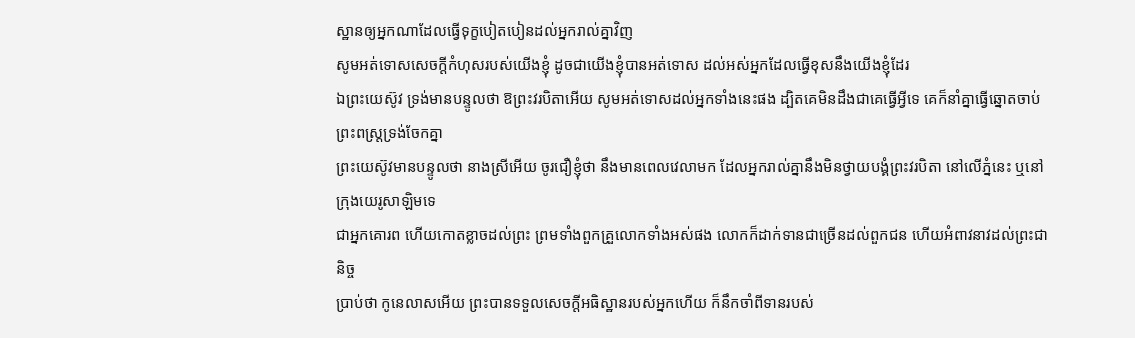ស្ឋានឲ្យអ្នកណាដែលធ្វើទុក្ខបៀតបៀនដល់អ្នករាល់គ្នាវិញ
សូមអត់ទោសសេចក្ដីកំហុសរបស់យើងខ្ញុំ ដូចជាយើងខ្ញុំបានអត់ទោស ដល់អស់អ្នកដែលធ្វើខុសនឹងយើងខ្ញុំដែរ
ឯព្រះយេស៊ូវ ទ្រង់មានបន្ទូលថា ឱព្រះវរបិតាអើយ សូមអត់ទោសដល់អ្នកទាំងនេះផង ដ្បិតគេមិនដឹងជាគេធ្វើអ្វីទេ គេក៏នាំគ្នាធ្វើឆ្នោតចាប់ព្រះពស្ត្រទ្រង់ចែកគ្នា
ព្រះយេស៊ូវមានបន្ទូលថា នាងស្រីអើយ ចូរជឿខ្ញុំថា នឹងមានពេលវេលាមក ដែលអ្នករាល់គ្នានឹងមិនថ្វាយបង្គំព្រះវរបិតា នៅលើភ្នំនេះ ឬនៅក្រុងយេរូសាឡិមទេ
ជាអ្នកគោរព ហើយកោតខ្លាចដល់ព្រះ ព្រមទាំងពួកគ្រួលោកទាំងអស់ផង លោកក៏ដាក់ទានជាច្រើនដល់ពួកជន ហើយអំពាវនាវដល់ព្រះជានិច្ច
ប្រាប់ថា កូនេលាសអើយ ព្រះបានទទួលសេចក្ដីអធិស្ឋានរបស់អ្នកហើយ ក៏នឹកចាំពីទានរបស់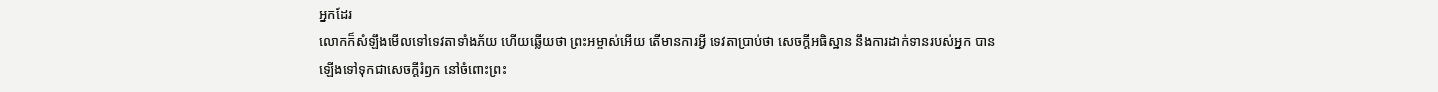អ្នកដែរ
លោកក៏សំឡឹងមើលទៅទេវតាទាំងភ័យ ហើយឆ្លើយថា ព្រះអម្ចាស់អើយ តើមានការអ្វី ទេវតាប្រាប់ថា សេចក្ដីអធិស្ឋាន នឹងការដាក់ទានរបស់អ្នក បានឡើងទៅទុកជាសេចក្ដីរំឭក នៅចំពោះព្រះ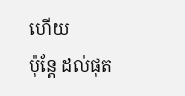ហើយ
ប៉ុន្តែ ដល់ផុត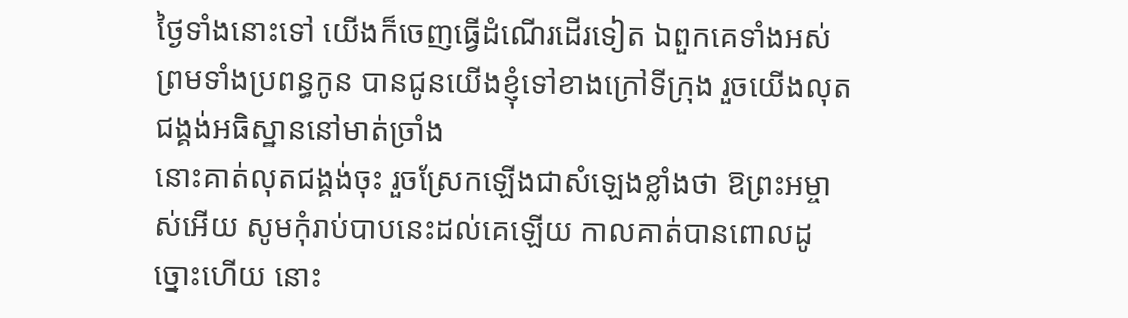ថ្ងៃទាំងនោះទៅ យើងក៏ចេញធ្វើដំណើរដើរទៀត ឯពួកគេទាំងអស់ ព្រមទាំងប្រពន្ធកូន បានជូនយើងខ្ញុំទៅខាងក្រៅទីក្រុង រួចយើងលុតជង្គង់អធិស្ឋាននៅមាត់ច្រាំង
នោះគាត់លុតជង្គង់ចុះ រួចស្រែកឡើងជាសំឡេងខ្លាំងថា ឱព្រះអម្ចាស់អើយ សូមកុំរាប់បាបនេះដល់គេឡើយ កាលគាត់បានពោលដូច្នោះហើយ នោះ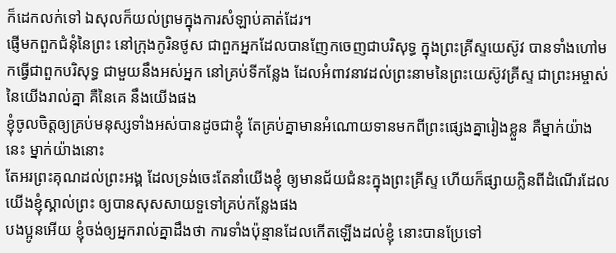ក៏ដេកលក់ទៅ ឯសុលក៏យល់ព្រមក្នុងការសំឡាប់គាត់ដែរ។
ផ្ញើមកពួកជំនុំនៃព្រះ នៅក្រុងកូរិនថូស ជាពួកអ្នកដែលបានញែកចេញជាបរិសុទ្ធ ក្នុងព្រះគ្រីស្ទយេស៊ូវ បានទាំងហៅមកធ្វើជាពួកបរិសុទ្ធ ជាមួយនឹងអស់អ្នក នៅគ្រប់ទីកន្លែង ដែលអំពាវនាវដល់ព្រះនាមនៃព្រះយេស៊ូវគ្រីស្ទ ជាព្រះអម្ចាស់នៃយើងរាល់គ្នា គឺនៃគេ នឹងយើងផង
ខ្ញុំចូលចិត្តឲ្យគ្រប់មនុស្សទាំងអស់បានដូចជាខ្ញុំ តែគ្រប់គ្នាមានអំណោយទានមកពីព្រះផ្សេងគ្នារៀងខ្លួន គឺម្នាក់យ៉ាងនេះ ម្នាក់យ៉ាងនោះ
តែអរព្រះគុណដល់ព្រះអង្គ ដែលទ្រង់ចេះតែនាំយើងខ្ញុំ ឲ្យមានជ័យជំនះក្នុងព្រះគ្រីស្ទ ហើយក៏ផ្សាយក្លិនពីដំណើរដែលយើងខ្ញុំស្គាល់ព្រះ ឲ្យបានសុសសាយទួទៅគ្រប់កន្លែងផង
បងប្អូនអើយ ខ្ញុំចង់ឲ្យអ្នករាល់គ្នាដឹងថា ការទាំងប៉ុន្មានដែលកើតឡើងដល់ខ្ញុំ នោះបានប្រែទៅ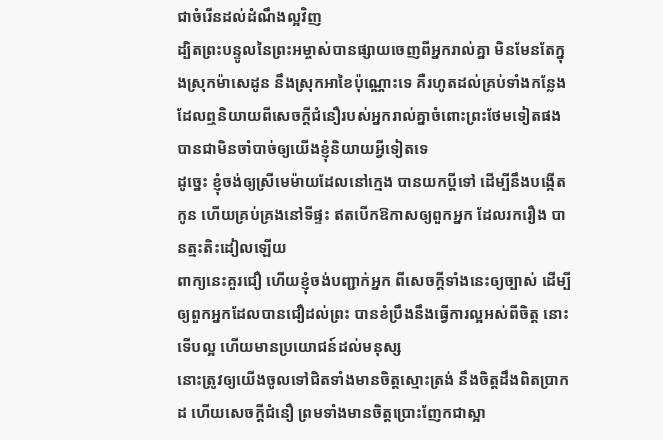ជាចំរើនដល់ដំណឹងល្អវិញ
ដ្បិតព្រះបន្ទូលនៃព្រះអម្ចាស់បានផ្សាយចេញពីអ្នករាល់គ្នា មិនមែនតែក្នុងស្រុកម៉ាសេដូន នឹងស្រុកអាខៃប៉ុណ្ណោះទេ គឺរហូតដល់គ្រប់ទាំងកន្លែង ដែលឮនិយាយពីសេចក្ដីជំនឿរបស់អ្នករាល់គ្នាចំពោះព្រះថែមទៀតផង បានជាមិនចាំបាច់ឲ្យយើងខ្ញុំនិយាយអ្វីទៀតទេ
ដូច្នេះ ខ្ញុំចង់ឲ្យស្រីមេម៉ាយដែលនៅក្មេង បានយកប្ដីទៅ ដើម្បីនឹងបង្កើតកូន ហើយគ្រប់គ្រងនៅទីផ្ទះ ឥតបើកឱកាសឲ្យពួកអ្នក ដែលរករឿង បានត្មះតិះដៀលឡើយ
ពាក្យនេះគួរជឿ ហើយខ្ញុំចង់បញ្ជាក់អ្នក ពីសេចក្ដីទាំងនេះឲ្យច្បាស់ ដើម្បីឲ្យពួកអ្នកដែលបានជឿដល់ព្រះ បានខំប្រឹងនឹងធ្វើការល្អអស់ពីចិត្ត នោះទើបល្អ ហើយមានប្រយោជន៍ដល់មនុស្ស
នោះត្រូវឲ្យយើងចូលទៅជិតទាំងមានចិត្តស្មោះត្រង់ នឹងចិត្តដឹងពិតប្រាកដ ហើយសេចក្ដីជំនឿ ព្រមទាំងមានចិត្តប្រោះញែកជាស្អា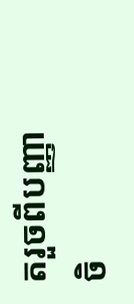តរួចពីបញ្ញាចិ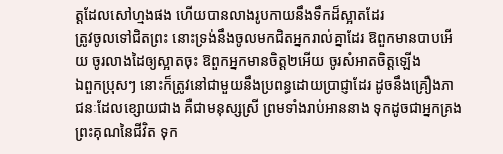ត្តដែលសៅហ្មងផង ហើយបានលាងរូបកាយនឹងទឹកដ៏ស្អាតដែរ
ត្រូវចូលទៅជិតព្រះ នោះទ្រង់នឹងចូលមកជិតអ្នករាល់គ្នាដែរ ឱពួកមានបាបអើយ ចូរលាងដៃឲ្យស្អាតចុះ ឱពួកអ្នកមានចិត្ត២អើយ ចូរសំអាតចិត្តឡើង
ឯពួកប្រុសៗ នោះក៏ត្រូវនៅជាមួយនឹងប្រពន្ធដោយប្រាជ្ញាដែរ ដូចនឹងគ្រឿងភាជនៈដែលខ្សោយជាង គឺជាមនុស្សស្រី ព្រមទាំងរាប់អាននាង ទុកដូចជាអ្នកគ្រងព្រះគុណនៃជីវិត ទុក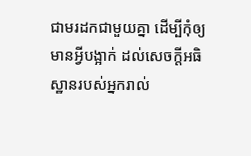ជាមរដកជាមួយគ្នា ដើម្បីកុំឲ្យមានអ្វីបង្អាក់ ដល់សេចក្ដីអធិស្ឋានរបស់អ្នករាល់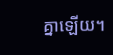គ្នាឡើយ។